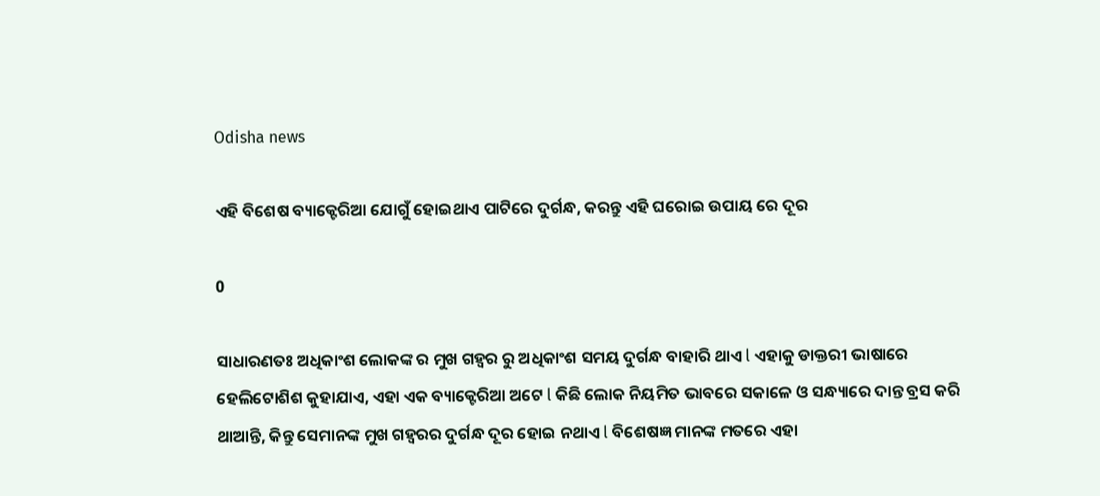Odisha news

ଏହି ବିଶେଷ ବ୍ୟାକ୍ଟେରିଆ ଯୋଗୁଁ ହୋଇଥାଏ ପାଟିରେ ଦୁର୍ଗନ୍ଧ, କରନ୍ତୁ ଏହି ଘରୋଇ ଉପାୟ ରେ ଦୂର

0

ସାଧାରଣତଃ ଅଧିକାଂଶ ଲୋକଙ୍କ ର ମୁଖ ଗହ୍ୱର ରୁ ଅଧିକାଂଶ ସମୟ ଦୁର୍ଗନ୍ଧ ବାହାରି ଥାଏ l ଏହାକୁ ଡାକ୍ତରୀ ଭାଷାରେ ହେଲିଟୋଶିଶ କୁହାଯାଏ, ଏହା ଏକ ବ୍ୟାକ୍ଟେରିଆ ଅଟେ l କିଛି ଲୋକ ନିୟମିତ ଭାବରେ ସକାଳେ ଓ ସନ୍ଧ୍ୟାରେ ଦାନ୍ତ ବ୍ରସ କରି ଥାଆନ୍ତି, କିନ୍ତୁ ସେମାନଙ୍କ ମୁଖ ଗହ୍ୱରର ଦୁର୍ଗନ୍ଧ ଦୂର ହୋଇ ନଥାଏ l ବିଶେଷଜ୍ଞ ମାନଙ୍କ ମତରେ ଏହା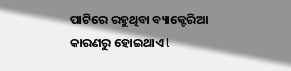ପାଟିରେ ରହୁଥିବା ବ୍ୟାକ୍ଟେରିଆ କାରଣରୁ ହୋଇଥାଏ l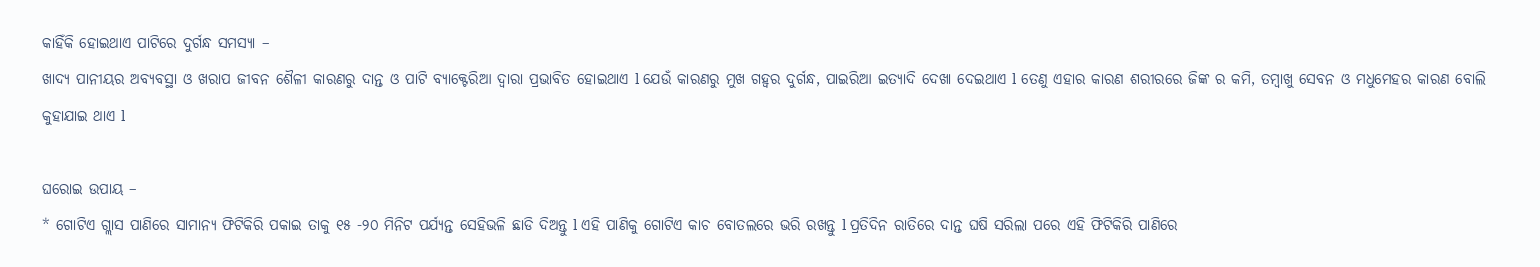କାହିଁକି ହୋଇଥାଏ ପାଟିରେ ଦୁର୍ଗନ୍ଧ ସମସ୍ୟା –
ଖାଦ୍ୟ ପାନୀୟର ଅବ୍ୟବସ୍ଥା ଓ ଖରାପ ଜୀବନ ଶୈଳୀ କାରଣରୁ ଦାନ୍ତ ଓ ପାଟି ବ୍ୟାକ୍ଟେରିଆ ଦ୍ୱାରା ପ୍ରଭାବିତ ହୋଇଥାଏ l ଯେଉଁ କାରଣରୁ ମୁଖ ଗହ୍ୱର ଦୁର୍ଗନ୍ଧ, ପାଇରିଆ ଇତ୍ୟାଦି ଦେଖା ଦେଇଥାଏ l ତେଣୁ ଏହାର କାରଣ ଶରୀରରେ ଜିଙ୍କ ର କମି, ତମ୍ବାଖୁ ସେବନ ଓ ମଧୁମେହର କାରଣ ବୋଲି କୁହାଯାଇ ଥାଏ l

ଘରୋଇ ଉପାୟ –
* ଗୋଟିଏ ଗ୍ଲାସ ପାଣିରେ ସାମାନ୍ୟ ଫିଟିକିରି ପକାଇ ତାକୁ ୧୫ -୨୦ ମିନିଟ ପର୍ଯ୍ୟନ୍ତ ସେହିଭଳି ଛାଡି ଦିଅନ୍ତୁ l ଏହି ପାଣିକୁ ଗୋଟିଏ କାଚ ବୋତଲରେ ଭରି ରଖନ୍ତୁ l ପ୍ରତିଦିନ ରାତିରେ ଦାନ୍ତ ଘଷି ସରିଲା ପରେ ଏହି ଫିଟିକିରି ପାଣିରେ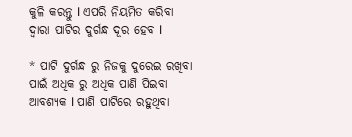କୁଳି କରନ୍ତୁ l ଏପରି ନିୟମିତ କରିବା ଦ୍ୱାରା ପାଟିର ଦୁର୍ଗନ୍ଧ ଦୂର ହେବ l

* ପାଟି ଦୁର୍ଗନ୍ଧ ରୁ ନିଜକୁ ଦୁରେଇ ରଖିବା ପାଇଁ ଅଧିକ ରୁ ଅଧିକ ପାଣି ପିଇବା ଆବଶ୍ୟକ l ପାଣି ପାଟିରେ ରହୁଥିବା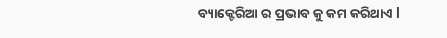ବ୍ୟାକ୍ଟେରିଆ ର ପ୍ରଭାବ କୁ କମ କରିଥାଏ l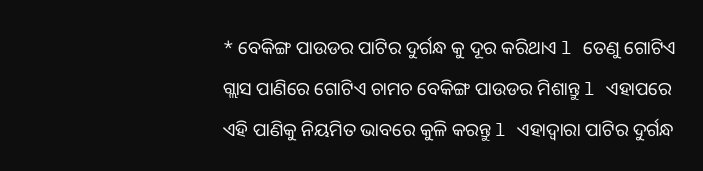* ବେକିଙ୍ଗ ପାଉଡର ପାଟିର ଦୁର୍ଗନ୍ଧ କୁ ଦୂର କରିଥାଏ l ତେଣୁ ଗୋଟିଏ ଗ୍ଲାସ ପାଣିରେ ଗୋଟିଏ ଚାମଚ ବେକିଙ୍ଗ ପାଉଡର ମିଶାନ୍ତୁ l ଏହାପରେ ଏହି ପାଣିକୁ ନିୟମିତ ଭାବରେ କୁଳି କରନ୍ତୁ l ଏହାଦ୍ୱାରା ପାଟିର ଦୁର୍ଗନ୍ଧ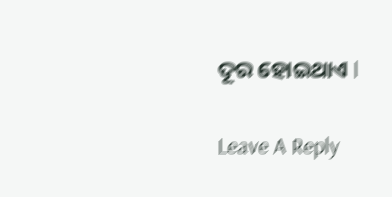ଦୂର ହୋଇଥାଏ l

Leave A Reply